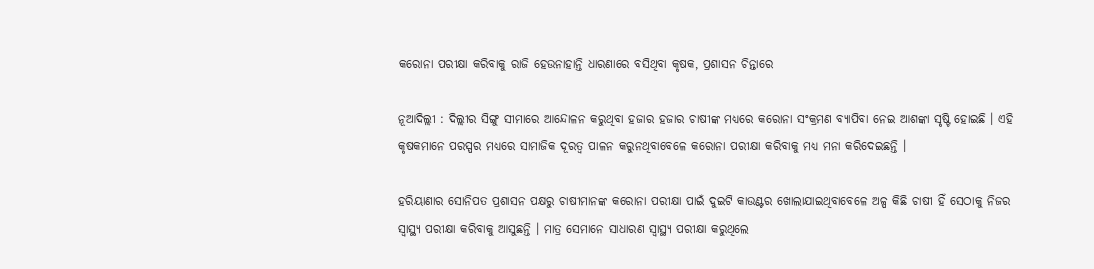କରୋନା ପରୀକ୍ଷା କରିବାକୁ ରାଜି ହେଉନାହାନ୍ତି ଧାରଣାରେ ବସିଥିବା କୃଷକ, ପ୍ରଶାସନ ଚିନ୍ତାରେ

ନୂଆଦିଲ୍ଲୀ : ଦିଲ୍ଲୀର ସିଙ୍ଗୁ ସୀମାରେ ଆନ୍ଦୋଳନ କରୁଥିବା ହଜାର ହଜାର ଚାଷୀଙ୍କ ମଧ୍ୟରେ କରୋନା ସଂକ୍ରମଣ ବ୍ୟାପିବା ନେଇ ଆଶଙ୍କା ସୃଷ୍ଟି ହୋଇଛି । ଏହି କୃଷକମାନେ ପରସ୍ପର ମଧ୍ୟରେ ସାମାଜିକ ଦୂରତ୍ୱ ପାଳନ କରୁନଥିବାବେଳେ କରୋନା ପରୀକ୍ଷା କରିବାକୁ ମଧ୍ୟ ମନା କରିଦେଇଛନ୍ତି ।

ହରିୟାଣାର ସୋନିପତ ପ୍ରଶାସନ ପକ୍ଷରୁ ଚାଷୀମାନଙ୍କ କରୋନା ପରୀକ୍ଷା ପାଇଁ ଦୁଇଟି କାଉଣ୍ଟର ଖୋଲାଯାଇଥିବାବେଳେ ଅଳ୍ପ କିଛି ଚାଷୀ ହିଁ ସେଠାକୁ ନିଜର ସ୍ୱାସ୍ଥ୍ୟ ପରୀକ୍ଷା କରିବାକୁ ଆସୁଛନ୍ତି । ମାତ୍ର ସେମାନେ ସାଧାରଣ ସ୍ୱାସ୍ଥ୍ୟ ପରୀକ୍ଷା କରୁଥିଲେ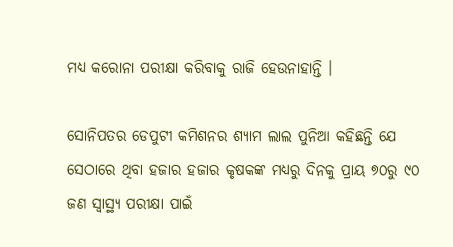ମଧ୍ୟ କରୋନା ପରୀକ୍ଷା କରିବାକୁ ରାଜି ହେଉନାହାନ୍ତି ।

ସୋନିପତର ଡେପୁଟୀ କମିଶନର ଶ୍ୟାମ ଲାଲ ପୁନିଆ କହିଛନ୍ତି ଯେ ସେଠାରେ ଥିବା ହଜାର ହଜାର କୃଷକଙ୍କ ମଧ୍ୟରୁ ଦିନକୁ ପ୍ରାୟ ୭୦ରୁ ୯୦ ଜଣ ସ୍ୱାସ୍ଥ୍ୟ ପରୀକ୍ଷା ପାଇଁ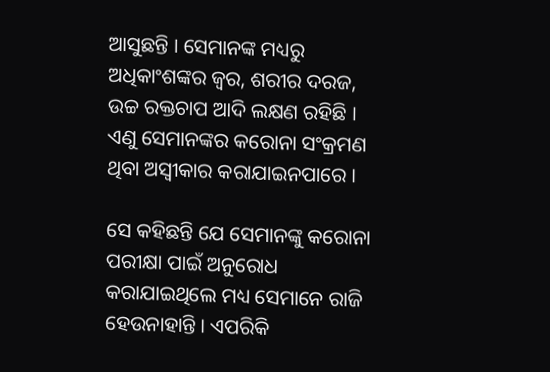ଆସୁଛନ୍ତି । ସେମାନଙ୍କ ମଧ୍ୟରୁ ଅଧିକାଂଶଙ୍କର ଜ୍ୱର, ଶରୀର ଦରଜ, ଉଚ୍ଚ ରକ୍ତଚାପ ଆଦି ଲକ୍ଷଣ ରହିଛି । ଏଣୁ ସେମାନଙ୍କର କରୋନା ସଂକ୍ରମଣ ଥିବା ଅସ୍ୱୀକାର କରାଯାଇନପାରେ ।

ସେ କହିଛନ୍ତି ଯେ ସେମାନଙ୍କୁ କରୋନା ପରୀକ୍ଷା ପାଇଁ ଅନୁରୋଧ କରାଯାଇଥିଲେ ମଧ୍ୟ ସେମାନେ ରାଜି ହେଉନାହାନ୍ତି । ଏପରିକି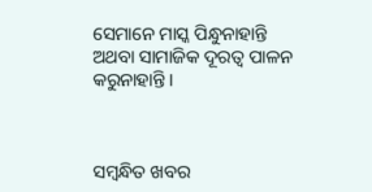ସେମାନେ ମାସ୍କ ପିନ୍ଧୁନାହାନ୍ତି ଅଥବା ସାମାଜିକ ଦୂରତ୍ୱ ପାଳନ କରୁନାହାନ୍ତି ।



ସମ୍ବନ୍ଧିତ ଖବର